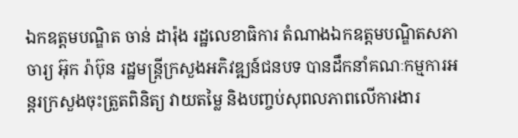ឯកឧត្តមបណ្ឌិត ចាន់ ដារ៉ុង រដ្ឋលេខាធិការ តំណាងឯកឧត្តមបណ្ឌិតសភាចារ្យ អ៊ុក រ៉ាប៊ុន រដ្ឋមន្រ្តីក្រសួងអភិវឌ្ឍន៍ជនបទ បានដឹកនាំគណៈកម្មការអន្តរក្រសួងចុះត្រួតពិនិត្យ វាយតម្លៃ និងបញ្ចប់សុពលភាពលើការងារ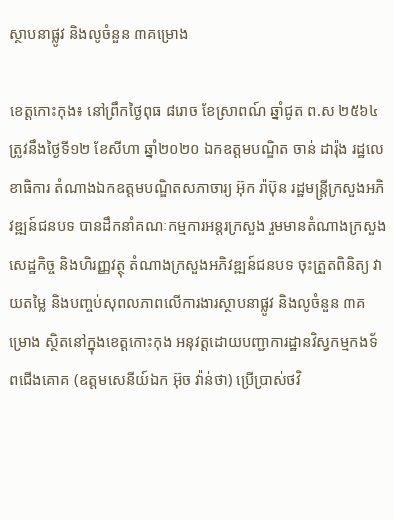ស្ថាបនាផ្លូវ និងលូចំនួន ៣គម្រោង

ខេត្តកោះកុង៖ នៅព្រឹកថ្ងៃពុធ ៨រោច ខែស្រាពណ៍ ឆ្នាំជូត ព.ស ២៥៦៤ ត្រូវនឹងថ្ងៃទី១២ ខែសីហា ឆ្នាំ២០២០ ឯកឧត្តមបណ្ឌិត ចាន់ ដារ៉ុង រដ្ឋលេខាធិការ តំណាងឯកឧត្តមបណ្ឌិតសភាចារ្យ អ៊ុក រ៉ាប៊ុន រដ្ឋមន្រ្តីក្រសួងអភិវឌ្ឍន៍ជនបទ បានដឹកនាំគណៈកម្មការអន្តរក្រសួង រួមមានតំណាងក្រសួងសេដ្ឋកិច្ច និងហិរញ្ញវត្ថុ តំណាងក្រសួងអភិវឌ្ឍន៍ជនបទ ចុះត្រួតពិនិត្យ វាយតម្លៃ និងបញ្ចប់សុពលភាពលើការងារស្ថាបនាផ្លូវ និងលូចំនួន ៣គម្រោង ស្ថិតនៅក្នុងខេត្តកោះកុង អនុវត្តដោយបញ្ជាការដ្ឋានវិស្វកម្មកងទ័ពជើងគោគ (ឧត្តមសេនីយ៍ឯក អ៊ុច វ៉ាន់ថា) ប្រើប្រាស់ថវិ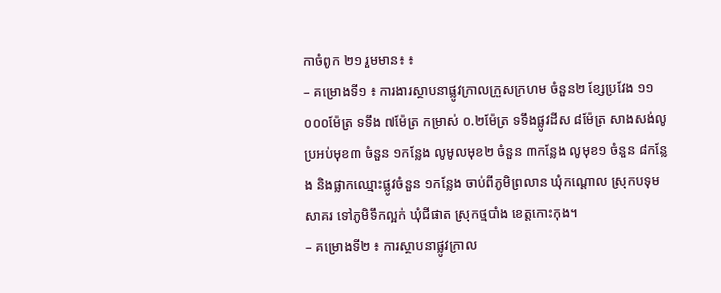កាចំពូក ២១ រួមមាន៖ ៖
– គម្រោងទី១ ៖ ការងារស្ថាបនាផ្លូវក្រាលក្រួសក្រហម ចំនួន២ ខ្សែប្រវែង ១១ ០០០ម៉ែត្រ ទទឹង ៧ម៉ែត្រ កម្រាស់ ០.២ម៉ែត្រ ទទឹងផ្លូវដីស ៨ម៉ែត្រ សាងសង់លូប្រអប់មុខ៣ ចំនួន ១កន្លែង លូមូលមុខ២ ចំនួន ៣កន្លែង លូមុខ១ ចំនួន ៨កន្លែង និងផ្លាកឈ្មោះផ្លូវចំនួន ១កន្លែង ចាប់ពីភូមិព្រលាន ឃុំកណ្តោល ស្រុកបទុមសាគរ ទៅភូមិទឹកល្អក់ ឃុំជីផាត ស្រុកថ្មបាំង ខេត្តកោះកុង។
– គម្រោងទី២ ៖ ការស្ថាបនាផ្លូវក្រាល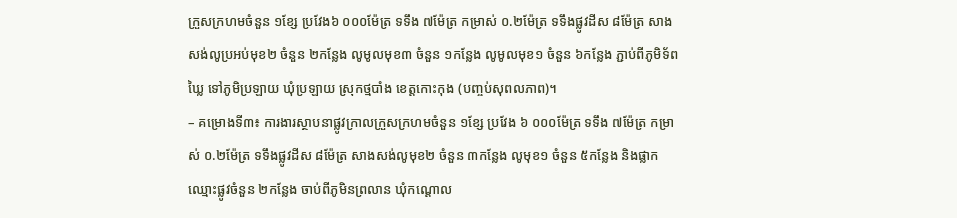ក្រួសក្រហមចំនួន ១ខ្សែ ប្រវែង៦ ០០០ម៉ែត្រ ទទឹង ៧ម៉ែត្រ កម្រាស់ ០.២ម៉ែត្រ ទទឹងផ្លូវដីស ៨ម៉ែត្រ សាងសង់លូប្រអប់មុខ២ ចំនួន ២កន្លែង លូមូលមុខ៣ ចំនួន ១កន្លែង លូមូលមុខ១ ចំនួន ៦កន្លែង ភ្ជាប់ពីភូមិទ័ពឃ្លៃ ទៅភូមិប្រឡាយ ឃុំប្រឡាយ ស្រុកថ្មបាំង ខេត្តកោះកុង (បញ្ចប់សុពលភាព)។
– គម្រោងទី៣៖ ការងារស្ថាបនាផ្លូវក្រាលក្រួសក្រហមចំនួន ១ខ្សែ ប្រវែង ៦ ០០០ម៉ែត្រ ទទឹង ៧ម៉ែត្រ កម្រាស់ ០.២ម៉ែត្រ ទទឹងផ្លូវដីស ៨ម៉ែត្រ សាងសង់លូមុខ២ ចំនួន ៣កន្លែង លូមុខ១ ចំនួន ៥កន្លែង និងផ្លាកឈ្មោះផ្លូវចំនួន ២កន្លែង ចាប់ពីភូមិនព្រលាន ឃុំកណ្តោល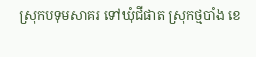ស្រុកបទុមសាគរ ទៅឃុំជីផាត ស្រុកថ្មបាំង ខេ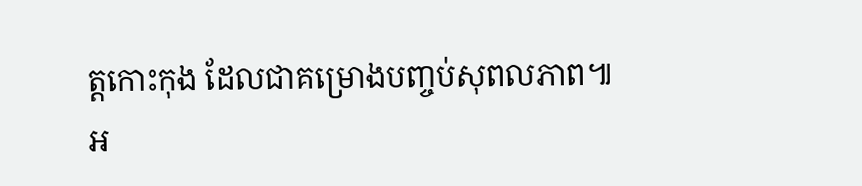ត្តកោះកុង ដែលជាគម្រោងបញ្ចប់សុពលភាព៕
អ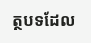ត្ថបទដែល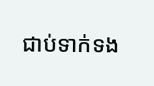ជាប់ទាក់ទង